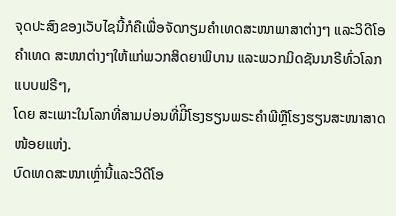ຈຸດປະສົງຂອງເວັບໄຊນີ້ກໍຄືເພື່ອຈັດກຽມຄໍາເທດສະໜາພາສາຕ່າງໆ ແລະວິດີໂອຄໍາເທດ ສະໜາຕ່າງໆໃຫ້ແກ່ພວກສິດຍາພິບານ ແລະພວກມິດຊັນນາຣີທົ່ວໂລກແບບຟຣີໆ,
ໂດຍ ສະເພາະໃນໂລກທີ່ສາມບ່ອນທີ່ມີິໂຮງຮຽນພຣະຄໍາພີຫຼືໂຮງຮຽນສະໜາສາດໜ້ອຍແຫ່ງ.
ບົດເທດສະໜາເຫຼົ່ານີ້ແລະວິດີໂອ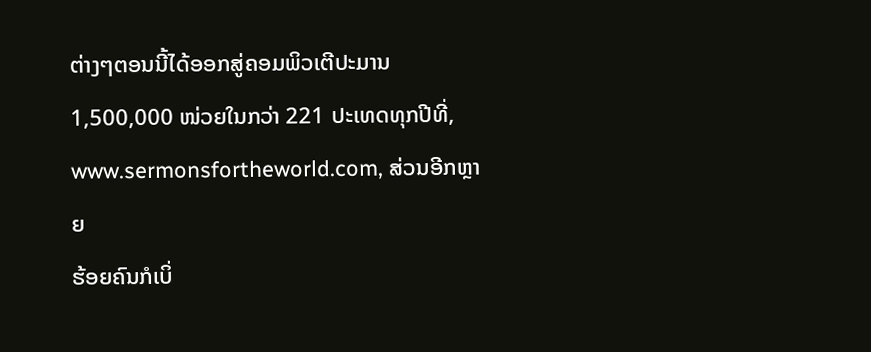ຕ່າງໆຕອນນີ້ໄດ້ອອກສູ່ຄອມພິວເຕີປະມານ 1,500,000 ໜ່ວຍໃນກວ່າ 221 ປະເທດທຸກປີທີ່,
www.sermonsfortheworld.com, ສ່ວນອີກຫຼາຍ
ຮ້ອຍຄົນກໍເບິ່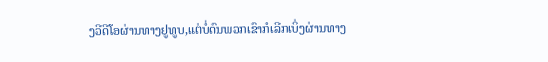ງວີດີໂອຜ່ານທາງຢູທູບ,ແຕ່ບໍ່ດົນພວກເຂົາກໍເລີກເບິ່ງຜ່ານທາງ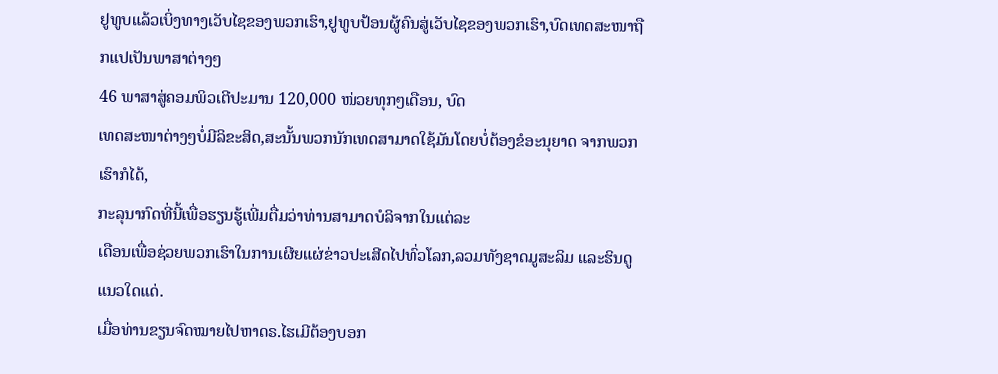ຢູທູບແລ້ວເບິ່ງທາງເວັບໄຊຂອງພວກເຮົາ,ຢູທູບປ້ອນຜູ້ຄົນສູ່ເວັບໄຊຂອງພວກເຮົາ,ບົດເທດສະໜາຖືກແປເປັນພາສາຕ່າງໆ
46 ພາສາສູ່ຄອມພິວເຕີປະມານ 120,000 ໜ່ວຍທຸກໆເດືອນ, ບົດ
ເທດສະໜາຕ່າງໆບໍ່ມີລິຂະສິດ,ສະນັ້ນພວກນັກເທດສາມາດໃຊ້ມັນໂດຍບໍ່ຕ້ອງຂໍອະນຸຍາດ ຈາກພວກເຮົາກໍໄດ້,
ກະລຸນາກົດທີ່ນີ້ເພື່ອຮຽນຮູ້ເພີ່ມຕື່ມວ່າທ່ານສາມາດບໍລິຈາກໃນແຕ່ລະ
ເດືອນເພື່ອຊ່ວຍພວກເຮົາໃນການເຜີຍແຜ່ຂ່າວປະເສີດໄປທົ່ວໂລກ,ລວມທັງຊາດມູສະລິມ ແລະຮິນດູແນວໃດແດ່.
ເມື່ອທ່ານຂຽນຈົດໝາຍໄປຫາດຣ.ໄຮເມີຕ້ອງບອກ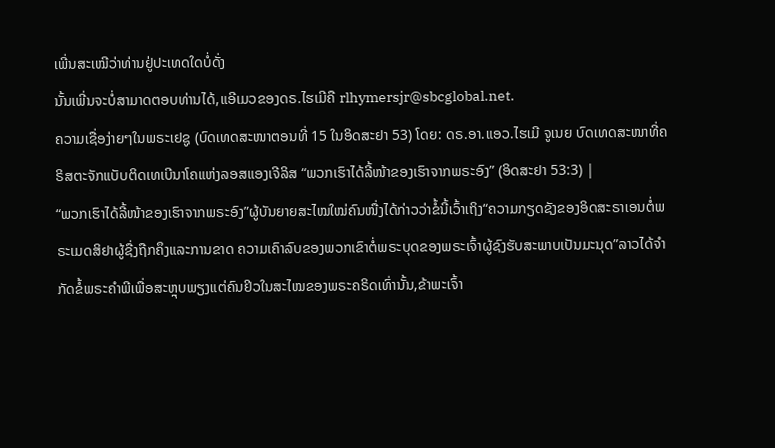ເພີ່ນສະເໝີວ່າທ່ານຢູ່ປະເທດໃດບໍ່ດັ່ງ
ນັ້ນເພີ່ນຈະບໍ່ສາມາດຕອບທ່ານໄດ້,ແອີເມວຂອງດຣ.ໄຮເມີຄື rlhymersjr@sbcglobal.net.
ຄວາມເຊື່ອງ່າຍໆໃນພຣະເຢຊູ (ບົດເທດສະໜາຕອນທີ່ 15 ໃນອິດສະຢາ 53) ໂດຍ: ດຣ.ອາ.ແອວ.ໄຮເມີ ຈູເນຍ ບົດເທດສະໜາທີ່ຄຣິສຕະຈັກແບັບຕິດເທເບີນາໂຄແຫ່ງລອສແອງເຈີລິສ “ພວກເຮົາໄດ້ລີ້ໜ້າຂອງເຮົາຈາກພຣະອົງ” (ອິດສະຢາ 53:3) |
“ພວກເຮົາໄດ້ລີ້ໜ້າຂອງເຮົາຈາກພຣະອົງ”ຜູ້ບັນຍາຍສະໄໝໃໝ່ຄົນໜື່ງໄດ້ກ່າວວ່າຂໍ້ນີ້ເວົ້າເຖິງ“ຄວາມກຽດຊັງຂອງອິດສະຣາເອນຕໍ່ພຣະເມດສິຢາຜູ້ຊື່ງຖືກຄຶງແລະການຂາດ ຄວາມເຄົາລົບຂອງພວກເຂົາຕໍ່ພຣະບຸດຂອງພຣະເຈົ້າຜູ້ຊົງຮັບສະພາບເປັນມະນຸດ”ລາວໄດ້ຈໍາກັດຂໍ້ພຣະຄໍາພີເພື່ອສະຫຼຸບພຽງແຕ່ຄົນຢິວໃນສະໄໝຂອງພຣະຄຣິດເທົ່ານັ້ນ,ຂ້າພະເຈົ້າ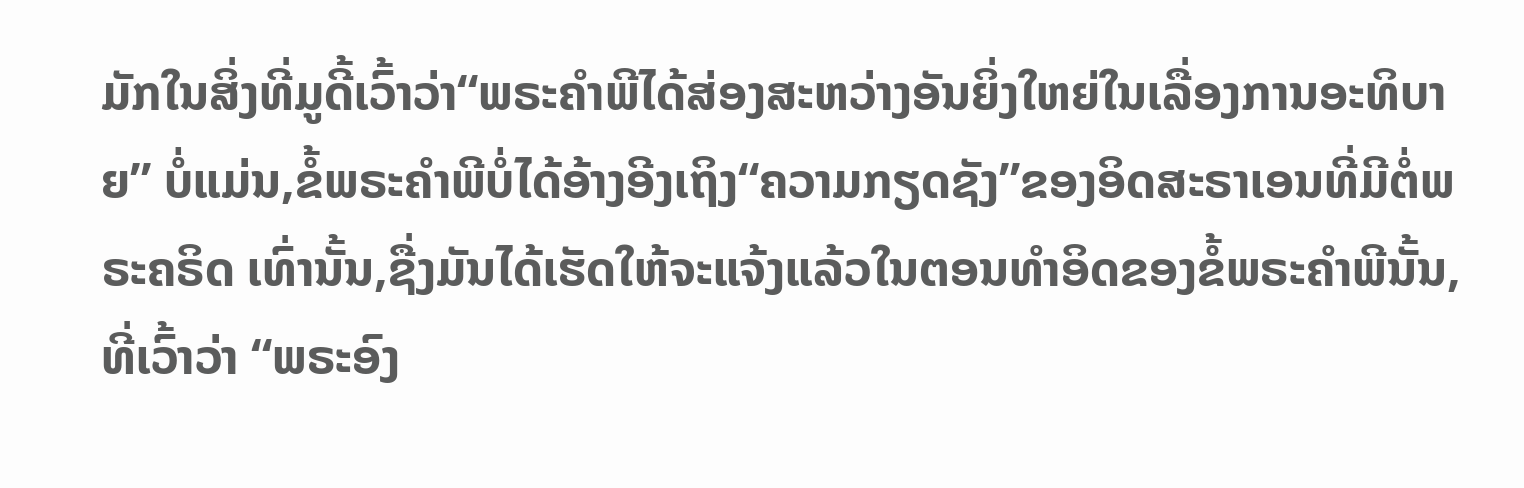ມັກໃນສິ່ງທີ່ມູດີ້ເວົ້າວ່າ“ພຣະຄໍາພີໄດ້ສ່ອງສະຫວ່າງອັນຍິ່ງໃຫຍ່ໃນເລື່ອງການອະທິບາຍ” ບໍ່ແມ່ນ,ຂໍ້ພຣະຄໍາພີບໍ່ໄດ້ອ້າງອີງເຖິງ“ຄວາມກຽດຊັງ”ຂອງອິດສະຣາເອນທີ່ມີຕໍ່ພຣະຄຣິດ ເທົ່ານັ້ນ,ຊື່ງມັນໄດ້ເຮັດໃຫ້ຈະແຈ້ງແລ້ວໃນຕອນທໍາອິດຂອງຂໍ້ພຣະຄໍາພີນັ້ນ, ທີ່ເວົ້າວ່າ “ພຣະອົງ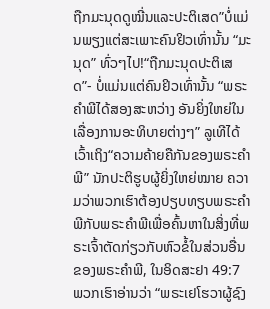ຖືກມະນຸດດູໝີ່ນແລະປະຕິເສດ”ບໍ່ແມ່ນພຽງແຕ່ສະເພາະຄົນຢິວເທົ່ານັ້ນ “ມະນຸດ” ທົ່ວໆໄປ!“ຖືກມະນຸດປະຕິເສດ”- ບໍ່ແມ່ນແຕ່ຄົນຢິວເທົ່ານັ້ນ “ພຣະຄໍາພີໄດ້ສອງສະຫວ່າງ ອັນຍິ່ງໃຫຍ່ໃນເລື່ອງການອະທິບາຍຕ່າງໆ” ລູເທີໄດ້ເວົ້າເຖິງ“ຄວາມຄ້າຍຄືກັນຂອງພຣະຄໍາພີ” ນັກປະຕິຮູບຜູ້ຍິ່ງໃຫຍ່ໝາຍ ຄວາມວ່າພວກເຮົາຕ້ອງປຽບທຽບພຣະຄໍາພີກັບພຣະຄໍາພີເພື່ອຄົ້ນຫາໃນສິ່ງທີ່ພຣະເຈົ້າຕັດກ່ຽວກັບຫົວຂໍ້ໃນສ່ວນອື່ນຂອງພຣະຄໍາພີ, ໃນອິດສະຢາ 49:7 ພວກເຮົາອ່ານວ່າ “ພຣະເຢໂຮວາຜູ້ຊົງ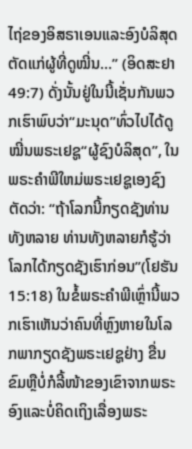ໄຖ່ຂອງອິສຣາເອນແລະອົງບໍລິສຸດຕັດແກ່ຜູ້ທີ່ດູໝີ່ນ…” (ອິດສະຢາ 49:7) ດັ່ງນັ້ນຢູ່ໃນນີ້ເຊັ່ນກັນພວກເຮົາພົບວ່າ“ມະນຸດ”ທົ່ວໄປໄດ້ດູໝີ່ນພຣະເຢຊູ“ຜູ້ຊົງບໍລິສຸດ”, ໃນພຣະຄໍາພີໃຫມ່ພຣະເຢຊູເອງຊົງຕັດວ່າ: “ຖ້າໂລກນີ້ກຽດຊັງທ່ານທັງຫລາຍ ທ່ານທັງຫລາຍກໍຮູ້ວ່າໂລກໄດ້ກຽດຊັງເຮົາກ່ອນ”(ໂຢຮັນ 15:18) ໃນຂໍ້ພຣະຄໍາພີເຫຼົ່ານີ້ພວກເຮົາເຫັນວ່າຄົນທີ່ຫຼົງຫາຍໃນໂລກພາກຽດຊັງພຣະເຢຊູຢ່າງ ຂື່ນຂົມຫຼືບໍ່ກໍລີ້ໜ້າຂອງເຂົາຈາກພຣະອົງແລະບໍ່ຄິດເຖິງເລື່ອງພຣະ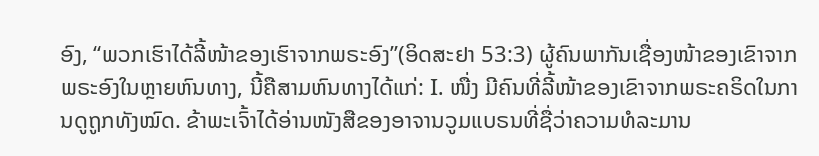ອົງ, “ພວກເຮົາໄດ້ລີ້ໜ້າຂອງເຮົາຈາກພຣະອົງ”(ອິດສະຢາ 53:3) ຜູ້ຄົນພາກັນເຊື່ອງໜ້າຂອງເຂົາຈາກພຣະອົງໃນຫຼາຍຫົນທາງ, ນີ້ຄືສາມຫົນທາງໄດ້ແກ່: I. ໜື່ງ ມີຄົນທີ່ລີ້ໜ້າຂອງເຂົາຈາກພຣະຄຣິດໃນການດູຖູກທັງໝົດ. ຂ້າພະເຈົ້າໄດ້ອ່ານໜັງສືຂອງອາຈານວູມແບຣນທີ່ຊື່ວ່າຄວາມທໍລະມານ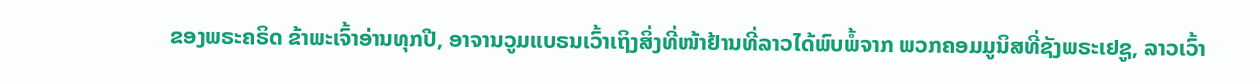ຂອງພຣະຄຣິດ ຂ້າພະເຈົ້າອ່ານທຸກປີ, ອາຈານວູມແບຣນເວົ້າເຖິງສິ່ງທີ່ໜ້າຢ້ານທີ່ລາວໄດ້ພົບພໍ້ຈາກ ພວກຄອມມູນິສທີ່ຊັງພຣະເຢຊູ, ລາວເວົ້າ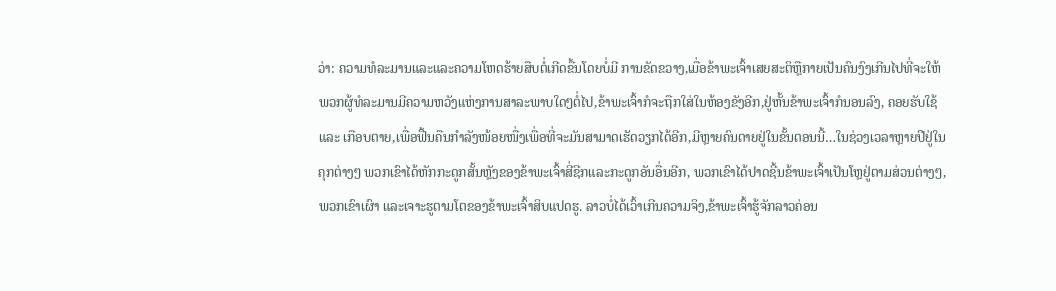ວ່າ: ຄວາມທໍລະມານແລະແລະຄວາມໂຫດຮ້າຍສືບຕໍ່ເກີດຂື້ນໂດຍບໍ່ມີ ການຂັດຂວາງ,ເມື່ອຂ້າພະເຈົ້າເສຍສະຕິຫຼືກາຍເປັນຄົນງົງເກີນໄປທີ່ຈະໃຫ້ ພວກຜູ້ທໍລະມານມີຄວາມຫວັງແຫ່ງການສາລະພາບໃດໆຕໍ່ໄປ,ຂ້າພະເຈົ້າກໍຈະຖືກໃສ່ໃນຫ້ອງຂັງອີກ,ຢູ່ຫັ້ນຂ້າພະເຈົ້າກໍນອນລົງ, ຄອຍຮັບໃຊ້ແລະ ເກືອບຕາຍ,ເພື່ອຟື້ນຄືນກໍາລັງໜ້ອຍໜື່ງເພື່ອທີ່ຈະມັນສາມາດເຮັດວຽກໄດ້ອີກ,ມີຫຼາຍຄົນຕາຍຢູ່ໃນຂັ້ນຕອນນີ້…ໃນຊ່ວງເວລາຫຼາຍປີຢູ່ໃນຄຸກຕ່າງໆ ພວກເຂົາໄດ້ຫັກກະດູກສັ້ນຫຼັງຂອງຂ້າພະເຈົ້າສີ່ຊີກແລະກະດູກອັນອື່ນອີກ, ພວກເຂົາໄດ້ປາດຊີ້ນຂ້າພະເຈົ້າເປັນໂຫຼຢູ່ຕາມສ່ວນຕ່າງໆ,ພວກເຂົາເຜົາ ແລະເຈາະຮູຕາມໂຕຂອງຂ້າພະເຈົ້າສິບແປດຮູ. ລາວບໍ່ໄດ້ເວົ້າເກີນຄວາມຈິງ,ຂ້າພະເຈົ້າຮູ້ຈັກລາວຄ່ອນ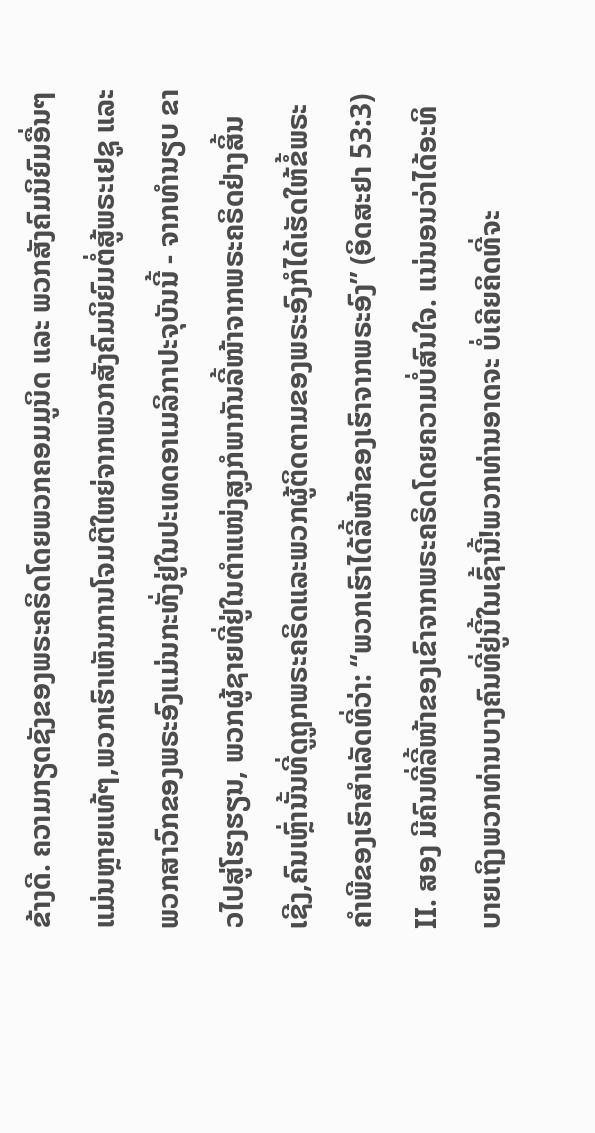ຂ້າງດີ. ຄວາມກຽດຊັງຂອງພຣະຄຣິດໂດຍພວກຄອມມູນິດ ແລະ ພວກສັງຄົມນິຍົມອື່ນໆ ແມ່ນຫຼາຍແທ້ໆ,ພວກເຮົາເຫັນການໂຈມຕີໃຫຍ່ຈາກພວກສັງຄົມນິຍົມຕໍ່ສູ້ພຣະເຢຊູ ແລະ ພວກສາວົກຂອງພຣະອົງແມ່ນກະທັ່ງຢູ່ໃນປະເທດອາເມລິກາປະຈຸບັນນີ້ - ຈາກທໍານຽບ ຂາວໄປສູ່ໂຮງຮຽນ, ພວກຜູ້ຊາຍທີ່ຢູ່ໃນຕໍາແໜ່ງສູງກໍພາກັນລີ້ໜ້າຈາກພຣະຄຣິດຢ່າງສິ້ນ ເຊີງ,ຄົນເຫຼົ່ານັ້ນທີ່ດູຖູກພຣະຄຣິດແລະພວກຜູ້ຕິດຕາມຂອງພຣະອົງກໍໄດ້ເຮັດໃຫ້ຂໍ້ພຣະຄໍາພີຂອງເຮົາສໍາເລັດທີ່ວ່າ: “ພວກເຮົາໄດ້ລີ້ໜ້າຂອງເຮົາຈາກພຣະອົງ” (ອິດສະຢາ 53:3) II. ສອງ ມີຄົນທີ່ລີ້ໜ້າຂອງເຂົາຈາກພຣະຄຣິດໂດຍຄວາມບໍ່ສົນໃຈ. ແນ່ນອນວ່າໄດ້ອະທິບາຍເຖິງພວກທ່ານບາງຄົນທີ່ຢູ່ນີ້ໃນເຊົ້ານີ້!ພວກທ່ານອາດຈະ ບໍ່ເຄີຍຄິດທີ່ຈະ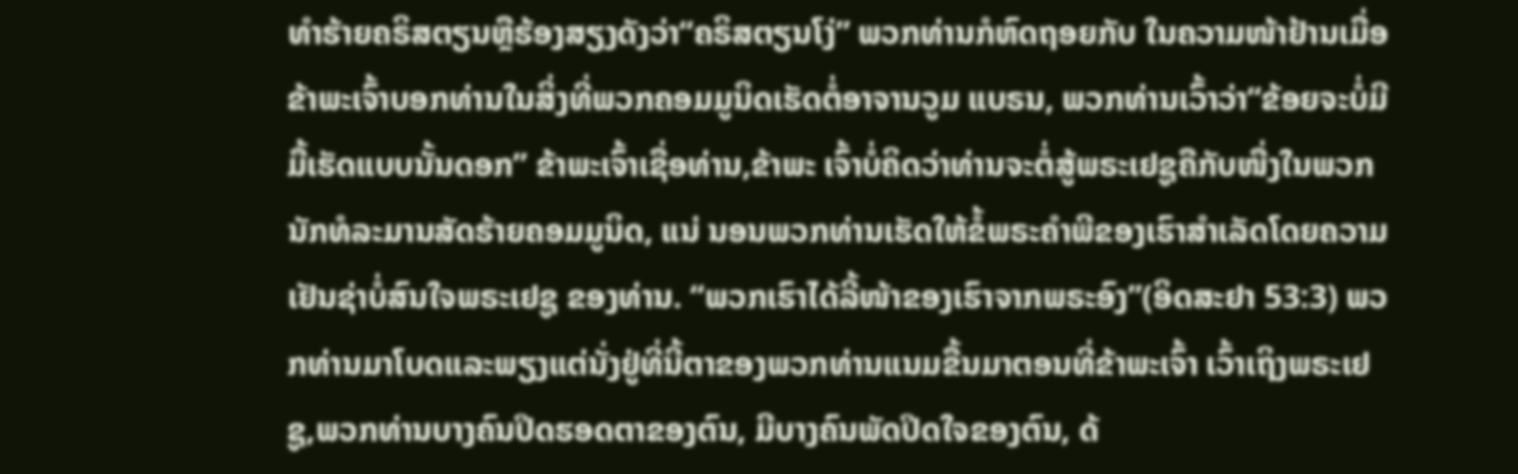ທໍາຮ້າຍຄຣິສຕຽນຫຼືຮ້ອງສຽງດັງວ່າ“ຄຣິສຕຽນໂງ່” ພວກທ່ານກໍຫົດຖອຍກັບ ໃນຄວາມໜ້າຢ້ານເມື່ອຂ້າພະເຈົ້າບອກທ່ານໃນສິ່ງທີ່ພວກຄອມມູນິດເຮັດຕໍ່ອາຈານວູມ ແບຣນ, ພວກທ່ານເວົ້າວ່າ“ຂ້ອຍຈະບໍ່ມີມື້ເຮັດແບບນັ້ນດອກ” ຂ້າພະເຈົ້າເຊື່ອທ່ານ,ຂ້າພະ ເຈົ້າບໍ່ຄິດວ່າທ່ານຈະຕໍ່ສູ້ພຣະເຢຊູຄືກັບໜື່ງໃນພວກນັກທໍລະມານສັດຮ້າຍຄອມມູນິດ, ແນ່ ນອນພວກທ່ານເຮັດໃຫ້ຂໍ້ພຣະຄໍາພີຂອງເຮົາສໍາເລັດໂດຍຄວາມເຢັນຊ່າບໍ່ສົນໃຈພຣະເຢຊູ ຂອງທ່ານ. “ພວກເຮົາໄດ້ລີ້ໜ້າຂອງເຮົາຈາກພຣະອົງ”(ອິດສະຢາ 53:3) ພວກທ່ານມາໂບດແລະພຽງແຕ່ນັ່ງຢູ່ທີ່ນີ້ຕາຂອງພວກທ່ານແນມຂື້ນມາຕອນທີ່ຂ້າພະເຈົ້າ ເວົ້າເຖິງພຣະເຢຊູ,ພວກທ່ານບາງຄົນປິດຮອດຕາຂອງຕົນ, ມີບາງຄົນພັດປິດໃຈຂອງຕົນ, ດ້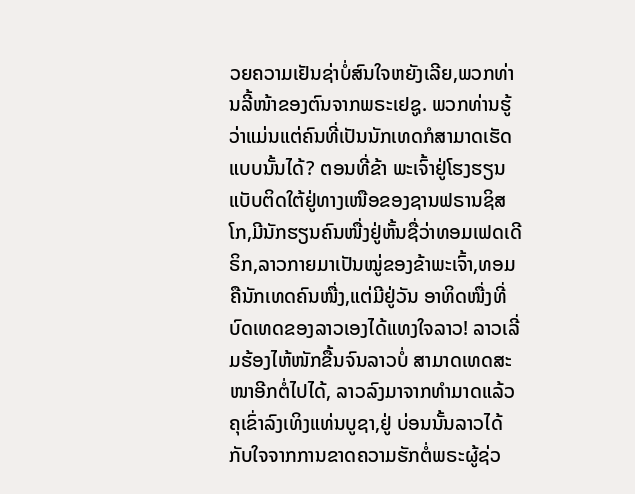ວຍຄວາມເຢັນຊ່າບໍ່ສົນໃຈຫຍັງເລີຍ,ພວກທ່ານລີ້ໜ້າຂອງຕົນຈາກພຣະເຢຊູ. ພວກທ່ານຮູ້ວ່າແມ່ນແຕ່ຄົນທີ່ເປັນນັກເທດກໍສາມາດເຮັດແບບນັ້ນໄດ້? ຕອນທີ່ຂ້າ ພະເຈົ້າຢູ່ໂຮງຮຽນແບັບຕິດໃຕ້ຢູ່ທາງເໜືອຂອງຊານຟຣານຊິສໂກ,ມີນັກຮຽນຄົນໜື່ງຢູ່ຫັ້ນຊື່ວ່າທອມເຟດເດີຣິກ,ລາວກາຍມາເປັນໝູ່ຂອງຂ້າພະເຈົ້າ,ທອມຄືນັກເທດຄົນໜື່ງ,ແຕ່ມີຢູ່ວັນ ອາທິດໜື່ງທີ່ບົດເທດຂອງລາວເອງໄດ້ແທງໃຈລາວ! ລາວເລີ່ມຮ້ອງໄຫ້ໜັກຂື້ນຈົນລາວບໍ່ ສາມາດເທດສະໜາອີກຕໍ່ໄປໄດ້, ລາວລົງມາຈາກທໍາມາດແລ້ວຄຸເຂົ່າລົງເທິງແທ່ນບູຊາ,ຢູ່ ບ່ອນນັ້ນລາວໄດ້ກັບໃຈຈາກການຂາດຄວາມຮັກຕໍ່ພຣະຜູ້ຊ່ວ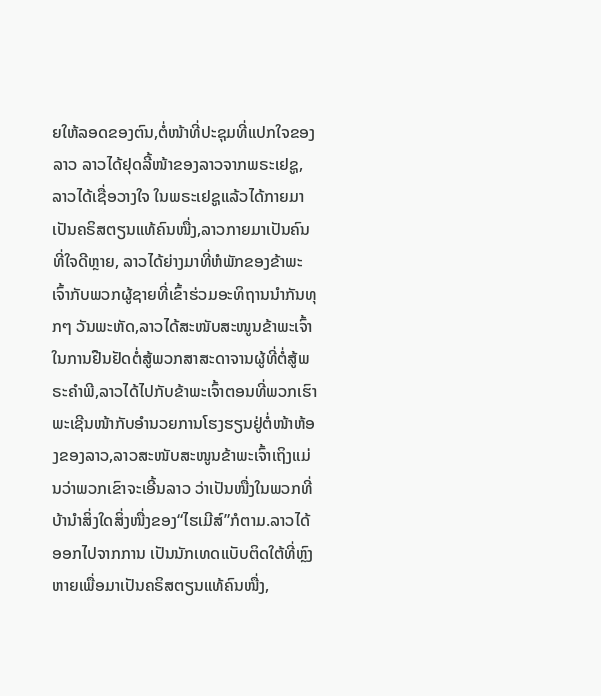ຍໃຫ້ລອດຂອງຕົນ,ຕໍ່ໜ້າທີ່ປະຊຸມທີ່ແປກໃຈຂອງລາວ ລາວໄດ້ຢຸດລີ້ໜ້າຂອງລາວຈາກພຣະເຢຊູ,ລາວໄດ້ເຊື່ອວາງໃຈ ໃນພຣະເຢຊູແລ້ວໄດ້ກາຍມາເປັນຄຣິສຕຽນແທ້ຄົນໜື່ງ,ລາວກາຍມາເປັນຄົນທີ່ໃຈດີຫຼາຍ, ລາວໄດ້ຍ່າງມາທີ່ຫໍພັກຂອງຂ້າພະເຈົ້າກັບພວກຜູ້ຊາຍທີ່ເຂົ້າຮ່ວມອະທິຖານນໍາກັນທຸກໆ ວັນພະຫັດ,ລາວໄດ້ສະໜັບສະໜູນຂ້າພະເຈົ້າໃນການຢືນຢັດຕໍ່ສູ້ພວກສາສະດາຈານຜູ້ທີ່ຕໍ່ສູ້ພຣະຄໍາພີ,ລາວໄດ້ໄປກັບຂ້າພະເຈົ້າຕອນທີ່ພວກເຮົາພະເຊີນໜ້າກັບອໍານວຍການໂຮງຮຽນຢູ່ຕໍ່ໜ້າຫ້ອງຂອງລາວ,ລາວສະໜັບສະໜູນຂ້າພະເຈົ້າເຖິງແມ່ນວ່າພວກເຂົາຈະເອີ້ນລາວ ວ່າເປັນໜື່ງໃນພວກທີ່ບ້ານໍາສິ່ງໃດສິ່ງໜື່ງຂອງ“ໄຮເມີສ໌”ກໍຕາມ.ລາວໄດ້ອອກໄປຈາກການ ເປັນນັກເທດແບັບຕິດໃຕ້ທີ່ຫຼົງຫາຍເພື່ອມາເປັນຄຣິສຕຽນແທ້ຄົນໜື່ງ,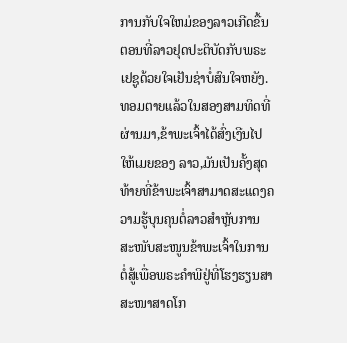ການກັບໃຈໃຫມ່ຂອງລາວເກີດຂື້ນຕອນທີ່ລາວຢຸດປະຕິບັດກັບພຣະເຢຊູດ້ວຍໃຈເຢັນຊ່າບໍ່ສົນໃຈຫຍັງ. ທອມຕາຍແລ້ວໃນສອງສາມທິດທີ່ຜ່ານມາ,ຂ້າພະເຈົ້າໄດ້ສົ່ງເງີນໄປໃຫ້ເມຍຂອງ ລາວ,ມັນເປັນຄັ້ງສຸດທ້າຍທີ່ຂ້າພະເຈົ້າສາມາດສະແດງຄວາມຮູ້ບຸນຄຸນຕໍ່ລາວສໍາຫຼັບການ ສະໜັບສະໜູນຂ້າພະເຈົ້າໃນການຕໍ່ສູ້ເພື່ອພຣະຄໍາພີຢູ່ທີ່ໂຮງຮຽນສາສະໜາສາດໂກ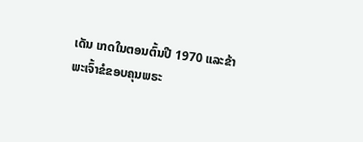ເດັນ ເກດໃນຕອນຕົ້ນປີ 1970 ແລະຂ້າພະເຈົ້າຂໍຂອບຄຸນພຣະ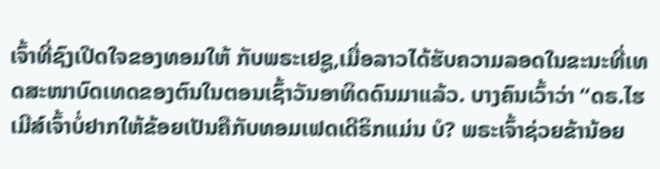ເຈົ້າທີ່ຊົງເປີດໃຈຂອງທອມໃຫ້ ກັບພຣະເຢຊູ,ເມື່ອລາວໄດ້ຮັບຄວາມລອດໃນຂະນະທີ່ເທດສະໜາບົດເທດຂອງຕົນໃນຕອນເຊົ້າວັນອາທິດດົນມາແລ້ວ. ບາງຄົນເວົ້າວ່າ “ດຣ.ໄຮເມີສ໌ເຈົ້າບໍ່ຢາກໃຫ້ຂ້ອຍເປັນຄືກັບທອມເຟດເດີຣິກແມ່ນ ບໍ? ພຣະເຈົ້າຊ່ວຍຂ້ານ້ອຍ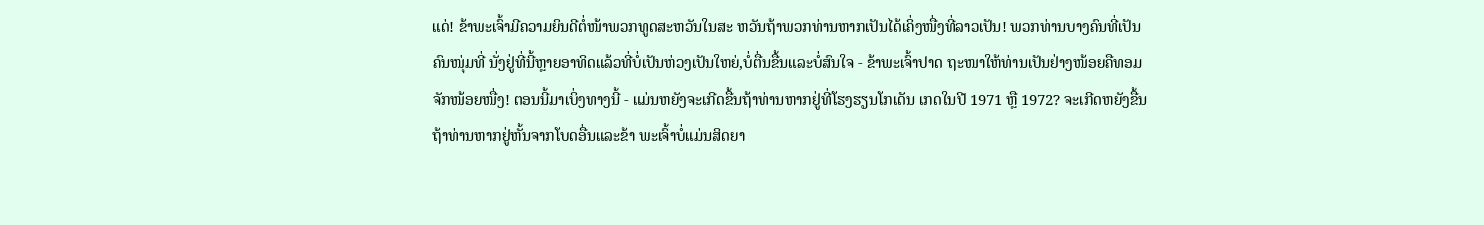ແດ່! ຂ້າພະເຈົ້າມີຄວາມຍິນດີຕໍ່ໜ້າພວກທູດສະຫວັນໃນສະ ຫວັນຖ້າພວກທ່ານຫາກເປັນໄດ້ເຄິ່ງໜື່ງທີ່ລາວເປັນ! ພວກທ່ານບາງຄົນທີ່ເປັນຄົນໜຸ່ມທີ່ ນັ່ງຢູ່ທີ່ນີ້ຫຼາຍອາທິດແລ້ວທີ່ບໍ່ເປັນຫ່ວງເປັນໃຫຍ່,ບໍ່ຕື່ນຂື້ນແລະບໍ່ສົນໃຈ - ຂ້າພະເຈົ້າປາດ ຖະໜາໃຫ້ທ່ານເປັນຢ່າງໜ້ອຍຄືທອມຈັກໜ້ອຍໜື່ງ! ຕອນນີ້ມາເບິ່ງທາງນີ້ - ແມ່ນຫຍັງຈະເກີດຂື້ນຖ້າທ່ານຫາກຢູ່ທີ່ໂຮງຮຽນໂກເດັນ ເກດໃນປີ 1971 ຫຼື 1972? ຈະເກີດຫຍັງຂື້ນຖ້າທ່ານຫາກຢູ່ຫັ້ນຈາກໂບດອື່ນແລະຂ້າ ພະເຈົ້າບໍ່ແມ່ນສິດຍາ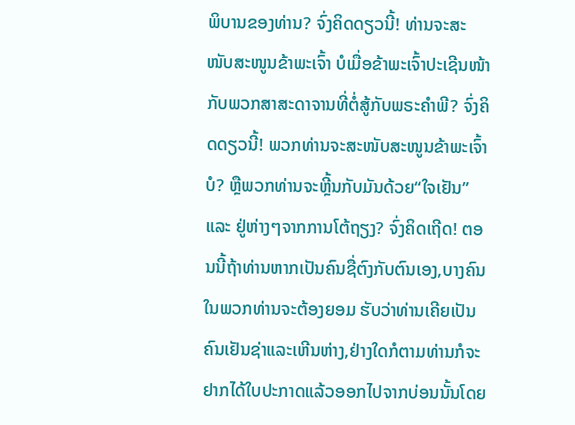ພິບານຂອງທ່ານ? ຈົ່ງຄິດດຽວນີ້! ທ່ານຈະສະໜັບສະໜູນຂ້າພະເຈົ້າ ບໍເມື່ອຂ້າພະເຈົ້າປະເຊີນໜ້າກັບພວກສາສະດາຈານທີ່ຕໍ່ສູ້ກັບພຣະຄໍາພີ? ຈົ່ງຄິດດຽວນີ້! ພວກທ່ານຈະສະໜັບສະໜູນຂ້າພະເຈົ້າບໍ? ຫຼືພວກທ່ານຈະຫຼີ້ນກັບມັນດ້ວຍ“ໃຈເຢັນ”ແລະ ຢູ່ຫ່າງໆຈາກການໂຕ້ຖຽງ? ຈົ່ງຄິດເຖີດ! ຕອນນີ້ຖ້າທ່ານຫາກເປັນຄົນຊື່ຕົງກັບຕົນເອງ,ບາງຄົນໃນພວກທ່ານຈະຕ້ອງຍອມ ຮັບວ່າທ່ານເຄີຍເປັນຄົນເຢັນຊ່າແລະເຫີນຫ່າງ,ຢ່າງໃດກໍຕາມທ່ານກໍຈະຢາກໄດ້ໃບປະກາດແລ້ວອອກໄປຈາກບ່ອນນັ້ນໂດຍ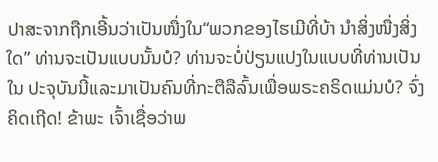ປາສະຈາກຖືກເອີ້ນວ່າເປັນໜື່ງໃນ“ພວກຂອງໄຮເມີທີ່ບ້າ ນໍາສິ່ງໜື່ງສິ່ງໃດ” ທ່ານຈະເປັນແບບນັ້ນບໍ? ທ່ານຈະບໍ່ປ່ຽນແປງໃນແບບທີ່ທ່ານເປັນໃນ ປະຈຸບັນນີ້ແລະມາເປັນຄົນທີ່ກະຕືລືລົ້ນເພື່ອພຣະຄຣິດແມ່ນບໍ? ຈົ່ງຄິດເຖີດ! ຂ້າພະ ເຈົ້າເຊື່ອວ່າພ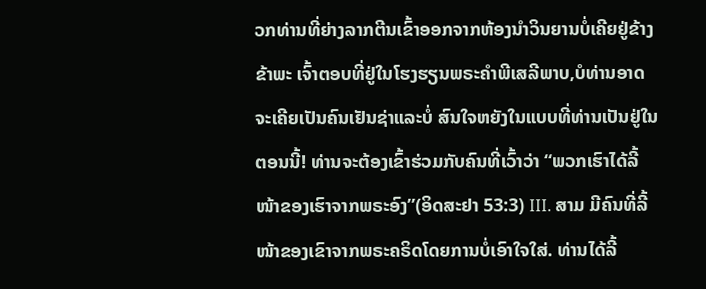ວກທ່ານທີ່ຍ່າງລາກຕີນເຂົ້າອອກຈາກຫ້ອງນໍາວິນຍານບໍ່ເຄີຍຢູ່ຂ້າງຂ້າພະ ເຈົ້າຕອບທີ່ຢູ່ໃນໂຮງຮຽນພຣະຄໍາພີເສລີພາບ,ບໍທ່ານອາດຈະເຄີຍເປັນຄົນເຢັນຊ່າແລະບໍ່ ສົນໃຈຫຍັງໃນແບບທີ່ທ່ານເປັນຢູ່ໃນຕອນນີ້! ທ່ານຈະຕ້ອງເຂົ້າຮ່ວມກັບຄົນທີ່ເວົ້າວ່າ “ພວກເຮົາໄດ້ລີ້ໜ້າຂອງເຮົາຈາກພຣະອົງ”(ອິດສະຢາ 53:3) III. ສາມ ມີຄົນທີ່ລີ້ໜ້າຂອງເຂົາຈາກພຣະຄຣິດໂດຍການບໍ່ເອົາໃຈໃສ່. ທ່ານໄດ້ລີ້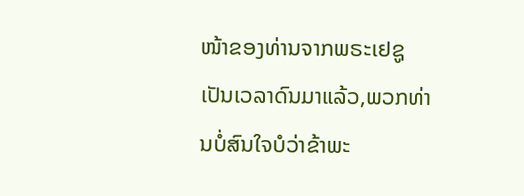ໜ້າຂອງທ່ານຈາກພຣະເຢຊູເປັນເວລາດົນມາແລ້ວ,ພວກທ່ານບໍ່ສົນໃຈບໍວ່າຂ້າພະ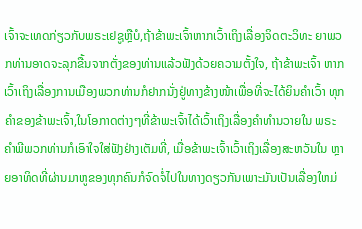ເຈົ້າຈະເທດກ່ຽວກັບພຣະເຢຊູຫຼືບໍ,ຖ້າຂ້າພະເຈົ້າຫາກເວົ້າເຖິງເລື່ອງຈິດຕະວິທະ ຍາພວກທ່ານອາດຈະລຸກຂື້ນຈາກຕັ່ງຂອງທ່ານແລ້ວຟັງດ້ວຍຄວາມຕັ້ງໃຈ, ຖ້າຂ້າພະເຈົ້າ ຫາກເວົ້າເຖິງເລື່ອງການເມືອງພວກທ່ານກໍຢາກນັ່ງຢູ່ທາງຂ້າງໜ້າເພື່ອທີ່ຈະໄດ້ຍິນຄໍາເວົ້າ ທຸກຄໍາຂອງຂ້າພະເຈົ້າ,ໃນໂອກາດຕ່າງໆທີ່ຂ້າພະເຈົ້າໄດ້ເວົ້າເຖິງເລື່ອງຄໍາທໍານວາຍໃນ ພຣະຄໍາພີພວກທ່ານກໍເອົາໃຈໃສ່ຟັງຢ່າງເຕັມທີ່, ເມື່ອຂ້າພະເຈົ້າເວົ້າເຖິງເລື່ອງສະຫວັນໃນ ຫຼາຍອາທິດທີ່ຜ່ານມາຫູຂອງທຸກຄົນກໍຈົດຈໍ່ໄປໃນທາງດຽວກັນເພາະມັນເປັນເລື່ອງໃຫມ່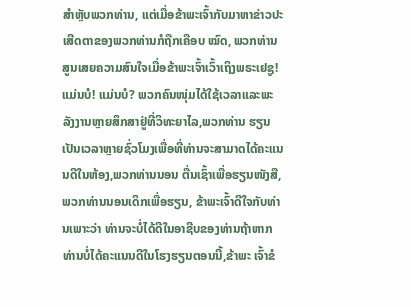ສໍາຫຼັບພວກທ່ານ, ແຕ່ເມື່ອຂ້າພະເຈົ້າກັບມາຫາຂ່າວປະເສີດຕາຂອງພວກທ່ານກໍຖືກເຄືອບ ໝົດ, ພວກທ່ານສູນເສຍຄວາມສົນໃຈເມື່ອຂ້າພະເຈົ້າເວົ້າເຖິງພຣະເຢຊູ! ແມ່ນບໍ! ແມ່ນບໍ? ພວກຄົນໜຸ່ມໄດ້ໃຊ້ເວລາແລະພະລັງງານຫຼາຍສຶກສາຢູ່ທີ່ວິທະຍາໄລ,ພວກທ່ານ ຮຽນເປັນເວລາຫຼາຍຊົ່ວໂມງເພື່ອທີ່ທ່ານຈະສາມາດໄດ້ຄະແນນດີໃນຫ້ອງ,ພວກທ່ານນອນ ຕື່ນເຊົ້າເພື່ອຮຽນໜັງສື,ພວກທ່ານນອນເດິກເພື່ອຮຽນ, ຂ້າພະເຈົ້າດີໃຈກັບທ່ານເພາະວ່າ ທ່ານຈະບໍ່ໄດ້ດີໃນອາຊີບຂອງທ່ານຖ້າຫາກທ່ານບໍ່ໄດ້ຄະແນນດີໃນໂຮງຮຽນຕອນນີ້,ຂ້າພະ ເຈົ້າຂໍ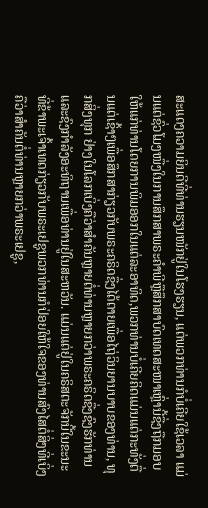ສະແດງຄວາມຍິນດີທີ່ທ່ານຮຽນໜັກຢູ່ໃນໂຮງຮຽນ, ແຕ່ພວກທ່ານກໍບໍ່ເຄີຍໃຊ້ເວລາ ແມ່ນແຕ່ຊົ່ວໂມງໜື່ງໃນການສຶກສາພຣະຄໍາພີຫຼືສຶກສາບົດເທດສະໜາເຫຼົ່ານີ້ຊື່ງຖືກມອບ ໃຫ້ແກ່ທ່ານໂດຍການພິມອອກໃນແຕ່ລະອາທິດ,ພວກທ່ານບໍ່ເຄີຍຄິດແມ່ນແຕ່ກະທັ່ງຕື່ນແຕ່ເຊົ້າໆເພື່ອສຶກສາກ່ຽວກັບພຣະຄຣິດຊື່ງໄດ້ຕາຍເພື່ອໄຖ່ວິນຍານບາບຂອງທ່ານ, ທຸກສິ່ງທຸກ ຢ່າງໃນໂລກເບິ່ງຄືວ່າສໍາຄັນຫຼາຍຕໍ່ທ່ານຫຼາຍກວ່າພຣະຄຣິດຊື່ງຊົງຮັກທ່ານແລະຊົງກໍາລັງອະທິຖານເພື່ອທ່ານຢູ່ໃນສະຫວັນ. ແມ່ນແຕ່ຢູ່ໃນຄຣິສຕະຈັກນີ້ໃນຂະນະທີ່ຂ້າພະເຈົ້າເທດກ່ຽວກັບພຣະເຢຊູພວກທ່ານກໍປ່ອຍໃຫ້ໃຈຂອງທ່ານສົງໄສຕໍ່ສິ່ງທີ່ເບິ່ງຄືວ່າສໍາຄັນຕໍ່ທ່ານຫຼາຍກວ່າພຣະເຢຊູ,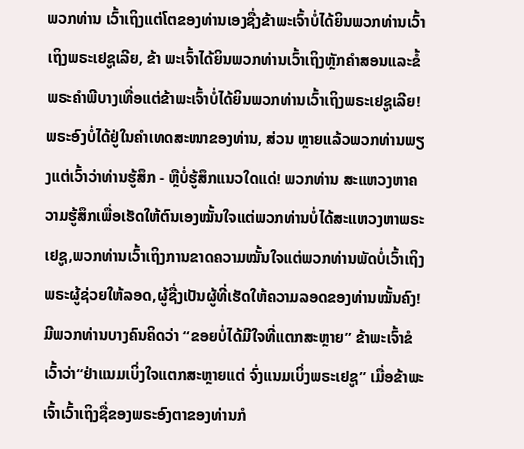ພວກທ່ານ ເວົ້າເຖິງແຕ່ໂຕຂອງທ່ານເອງຊື່ງຂ້າພະເຈົ້າບໍ່ໄດ້ຍິນພວກທ່ານເວົ້າເຖິງພຣະເຢຊູເລີຍ, ຂ້າ ພະເຈົ້າໄດ້ຍິນພວກທ່ານເວົ້າເຖິງຫຼັກຄໍາສອນແລະຂໍ້ພຣະຄໍາພີບາງເທື່ອແຕ່ຂ້າພະເຈົ້າບໍ່ໄດ້ຍິນພວກທ່ານເວົ້າເຖິງພຣະເຢຊູເລີຍ! ພຣະອົງບໍ່ໄດ້ຢູ່ໃນຄໍາເທດສະໜາຂອງທ່ານ, ສ່ວນ ຫຼາຍແລ້ວພວກທ່ານພຽງແຕ່ເວົ້າວ່າທ່ານຮູ້ສຶກ - ຫຼືບໍ່ຮູ້ສຶກແນວໃດແດ່! ພວກທ່ານ ສະແຫວງຫາຄວາມຮູ້ສຶກເພື່ອເຮັດໃຫ້ຕົນເອງໝັ້ນໃຈແຕ່ພວກທ່ານບໍ່ໄດ້ສະແຫວງຫາພຣະ ເຢຊູ,ພວກທ່ານເວົ້າເຖິງການຂາດຄວາມໝັ້ນໃຈແຕ່ພວກທ່ານພັດບໍ່ເວົ້າເຖິງພຣະຜູ້ຊ່ວຍໃຫ້ລອດ,ຜູ້ຊື່ງເປັນຜູ້ທີ່ເຮັດໃຫ້ຄວາມລອດຂອງທ່ານໝັ້ນຄົງ! ມີພວກທ່ານບາງຄົນຄິດວ່າ “ຂອຍບໍ່ໄດ້ມີໃຈທີ່ແຕກສະຫຼາຍ” ຂ້າພະເຈົ້າຂໍເວົ້າວ່າ“ຢ່າແນມເບິ່ງໃຈແຕກສະຫຼາຍແຕ່ ຈົ່ງແນມເບິ່ງພຣະເຢຊູ” ເມື່ອຂ້າພະເຈົ້າເວົ້າເຖິງຊື່ຂອງພຣະອົງຕາຂອງທ່ານກໍ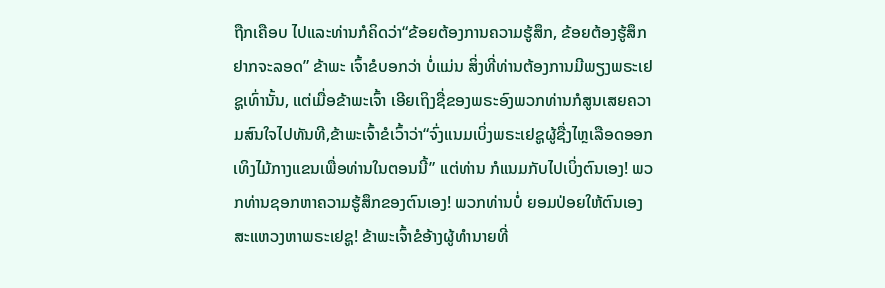ຖືກເຄືອບ ໄປແລະທ່ານກໍຄິດວ່າ“ຂ້ອຍຕ້ອງການຄວາມຮູ້ສຶກ, ຂ້ອຍຕ້ອງຮູ້ສຶກຢາກຈະລອດ” ຂ້າພະ ເຈົ້າຂໍບອກວ່າ ບໍ່ແມ່ນ ສິ່ງທີ່ທ່ານຕ້ອງການມີພຽງພຣະເຢຊູເທົ່ານັ້ນ, ແຕ່ເມື່ອຂ້າພະເຈົ້າ ເອີຍເຖິງຊື່ຂອງພຣະອົງພວກທ່ານກໍສູນເສຍຄວາມສົນໃຈໄປທັນທີ,ຂ້າພະເຈົ້າຂໍເວົ້າວ່າ“ຈົ່ງແນມເບິ່ງພຣະເຢຊູຜູ້ຊື່ງໄຫຼເລືອດອອກເທິງໄມ້ກາງແຂນເພື່ອທ່ານໃນຕອນນີ້” ແຕ່ທ່ານ ກໍແນມກັບໄປເບິ່ງຕົນເອງ! ພວກທ່ານຊອກຫາຄວາມຮູ້ສຶກຂອງຕົນເອງ! ພວກທ່ານບໍ່ ຍອມປ່ອຍໃຫ້ຕົນເອງສະແຫວງຫາພຣະເຢຊູ! ຂ້າພະເຈົ້າຂໍອ້າງຜູ້ທໍານາຍທີ່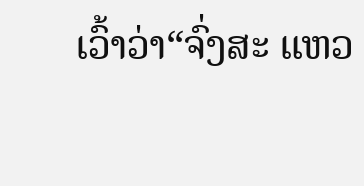ເວົ້າວ່າ“ຈົ່ງສະ ແຫວ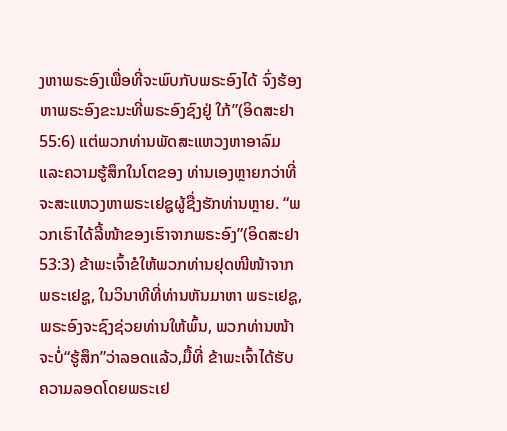ງຫາພຣະອົງເພື່ອທີ່ຈະພົບກັບພຣະອົງໄດ້ ຈົ່ງຮ້ອງຫາພຣະອົງຂະນະທີ່ພຣະອົງຊົງຢູ່ ໃກ້”(ອິດສະຢາ 55:6) ແຕ່ພວກທ່ານພັດສະແຫວງຫາອາລົມແລະຄວາມຮູ້ສຶກໃນໂຕຂອງ ທ່ານເອງຫຼາຍກວ່າທີ່ຈະສະແຫວງຫາພຣະເຢຊູຜູ້ຊື່ງຮັກທ່ານຫຼາຍ. “ພວກເຮົາໄດ້ລີ້ໜ້າຂອງເຮົາຈາກພຣະອົງ”(ອິດສະຢາ 53:3) ຂ້າພະເຈົ້າຂໍໃຫ້ພວກທ່ານຢຸດໜີໜ້າຈາກພຣະເຢຊູ, ໃນວິນາທີທີ່ທ່ານຫັນມາຫາ ພຣະເຢຊູ,ພຣະອົງຈະຊົງຊ່ວຍທ່ານໃຫ້ພົ້ນ, ພວກທ່ານໜ້າຈະບໍ່“ຮູ້ສຶກ”ວ່າລອດແລ້ວ,ມື້ທີ່ ຂ້າພະເຈົ້າໄດ້ຮັບຄວາມລອດໂດຍພຣະເຢ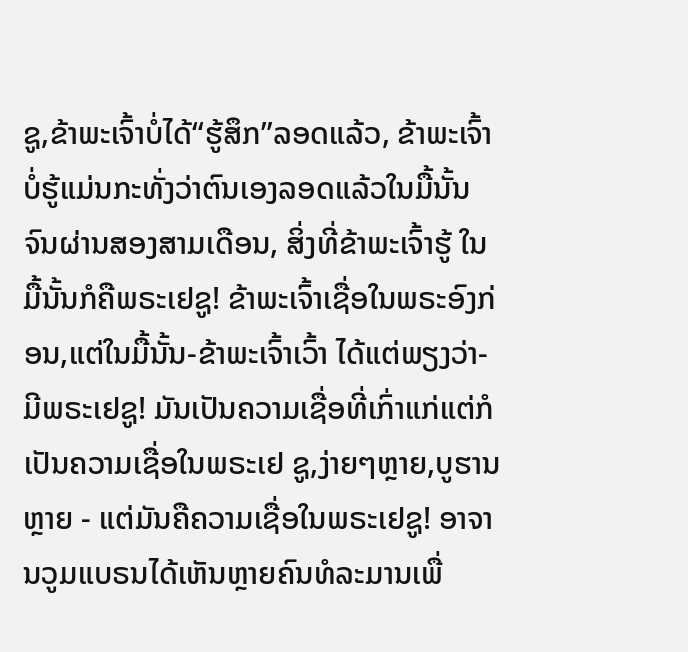ຊູ,ຂ້າພະເຈົ້າບໍ່ໄດ້“ຮູ້ສຶກ”ລອດແລ້ວ, ຂ້າພະເຈົ້າ ບໍ່ຮູ້ແມ່ນກະທັ່ງວ່າຕົນເອງລອດແລ້ວໃນມື້ນັ້ນຈົນຜ່ານສອງສາມເດືອນ, ສິ່ງທີ່ຂ້າພະເຈົ້າຮູ້ ໃນມື້ນັ້ນກໍຄືພຣະເຢຊູ! ຂ້າພະເຈົ້າເຊື່ອໃນພຣະອົງກ່ອນ,ແຕ່ໃນມື້ນັ້ນ-ຂ້າພະເຈົ້າເວົ້າ ໄດ້ແຕ່ພຽງວ່າ-ມີພຣະເຢຊູ! ມັນເປັນຄວາມເຊື່ອທີ່ເກົ່າແກ່ແຕ່ກໍເປັນຄວາມເຊື່ອໃນພຣະເຢ ຊູ,ງ່າຍໆຫຼາຍ,ບູຮານຫຼາຍ - ແຕ່ມັນຄືຄວາມເຊື່ອໃນພຣະເຢຊູ! ອາຈານວູມແບຣນໄດ້ເຫັນຫຼາຍຄົນທໍລະມານເພື່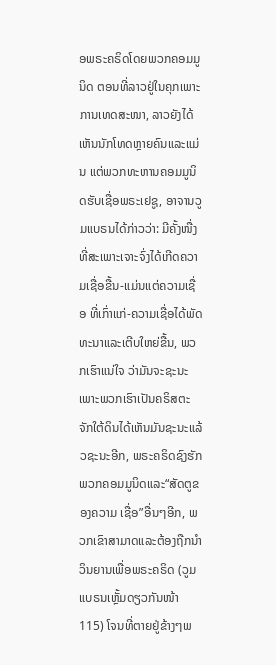ອພຣະຄຣິດໂດຍພວກຄອມມູນິດ ຕອນທີ່ລາວຢູ່ໃນຄຸກເພາະການເທດສະໜາ, ລາວຍັງໄດ້ເຫັນນັກໂທດຫຼາຍຄົນແລະແມ່ນ ແຕ່ພວກທະຫານຄອມມູນິດຮັບເຊື່ອພຣະເຢຊູ, ອາຈານວູມແບຣນໄດ້ກ່າວວ່າ: ມີຄັ້ງໜື່ງທີ່ສະເພາະເຈາະຈົ່ງໄດ້ເກີດຄວາມເຊື່ອຂື້ນ-ແມ່ນແຕ່ຄວາມເຊື່ອ ທີ່ເກົ່າແກ່-ຄວາມເຊື່ອໄດ້ພັດທະນາແລະເຕີບໃຫຍ່ຂື້ນ, ພວກເຮົາແນ່ໃຈ ວ່າມັນຈະຊະນະເພາະພວກເຮົາເປັນຄຣິສຕະຈັກໃຕ້ດິນໄດ້ເຫັນມັນຊະນະແລ້ວຊະນະອີກ, ພຣະຄຣິດຊົງຮັກພວກຄອມມູນິດແລະ“ສັດຕູຂອງຄວາມ ເຊື່ອ”ອື່ນໆອີກ, ພວກເຂົາສາມາດແລະຕ້ອງຖືກນໍາວິນຍານເພື່ອພຣະຄຣິດ (ວູມແບຣນເຫຼັ້ມດຽວກັນໜ້າ 115) ໂຈນທີ່ຕາຍຢູ່ຂ້າງໆພ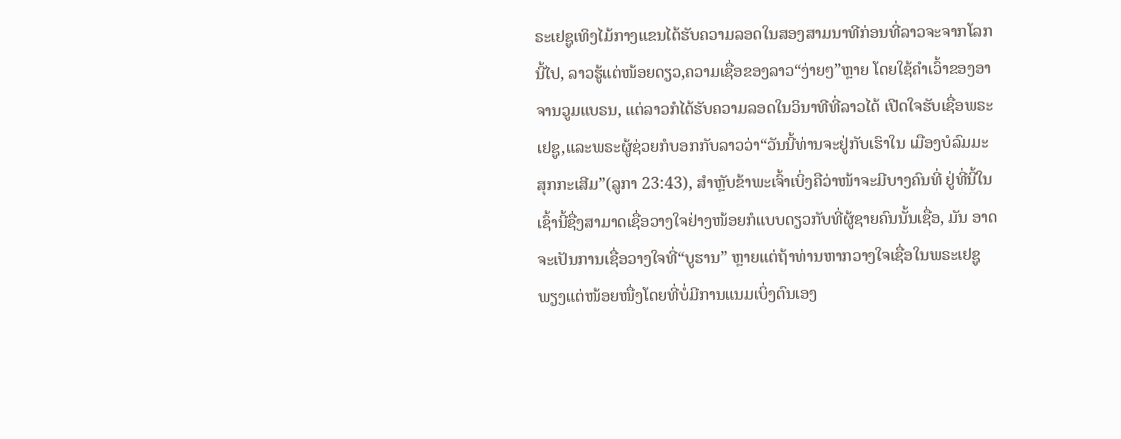ຣະເຢຊູເທິງໄມ້ກາງແຂນໄດ້ຮັບຄວາມລອດໃນສອງສາມນາທີກ່ອນທີ່ລາວຈະຈາກໂລກນີ້ໄປ, ລາວຮູ້ແຕ່ໜ້ອຍດຽວ,ຄວາມເຊື່ອຂອງລາວ“ງ່າຍໆ”ຫຼາຍ ໂດຍໃຊ້ຄໍາເວົ້າຂອງອາຈານວູມແບຣນ, ແຕ່ລາວກໍໄດ້ຮັບຄວາມລອດໃນວິນາທີທີ່ລາວໄດ້ ເປີດໃຈຮັບເຊື່ອພຣະເຢຊູ,ແລະພຣະຜູ້ຊ່ວຍກໍບອກກັບລາວວ່າ“ວັນນີ້ທ່ານຈະຢູ່ກັບເຮົາໃນ ເມືອງບໍລົມມະສຸກກະເສີມ”(ລູກາ 23:43), ສໍາຫຼັບຂ້າພະເຈົ້າເບິ່ງຄືວ່າໜ້າຈະມີບາງຄົນທີ່ ຢູ່ທີ່ນີ້ໃນເຊົ້ານີ້ຊື່ງສາມາດເຊື່ອວາງໃຈຢ່າງໜ້ອຍກໍແບບດຽວກັບທີ່ຜູ້ຊາຍຄົນນັ້ນເຊື່ອ, ມັນ ອາດຈະເປັນການເຊື່ອວາງໃຈທີ່“ບູຮານ” ຫຼາຍແຕ່ຖ້າທ່ານຫາກວາງໃຈເຊື່ອໃນພຣະເຢຊູ ພຽງແຕ່ໜ້ອຍໜື່ງໂດຍທີ່ບໍ່ມີການແນມເບິ່ງຕົນເອງ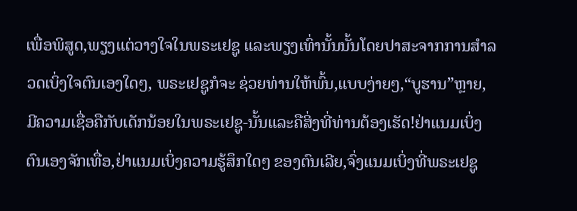ເພື່ອພິສູດ,ພຽງແຕ່ວາງໃຈໃນພຣະເຢຊູ ແລະພຽງເທົ່ານັ້ນນັ້ນໂດຍປາສະຈາກການສໍາລວດເບິ່ງໃຈຕົນເອງໃດໆ, ພຣະເຢຊູກໍຈະ ຊ່ວຍທ່ານໃຫ້ພົ້ນ,ແບບງ່າຍໆ,“ບູຮານ”ຫຼາຍ, ມີຄວາມເຊື່ອຄືກັບເດັກນ້ອຍໃນພຣະເຢຊູ-ນັ້ນແລະຄືສິ່ງທີ່ທ່ານຕ້ອງເຮັດ!ຢ່າແນມເບິ່ງຕົນເອງຈັກເທື່ອ,ຢ່າແນມເບິ່ງຄວາມຮູ້ສຶກໃດໆ ຂອງຕົນເລີຍ,ຈົ່ງແນມເບິ່ງທີ່ພຣະເຢຊູ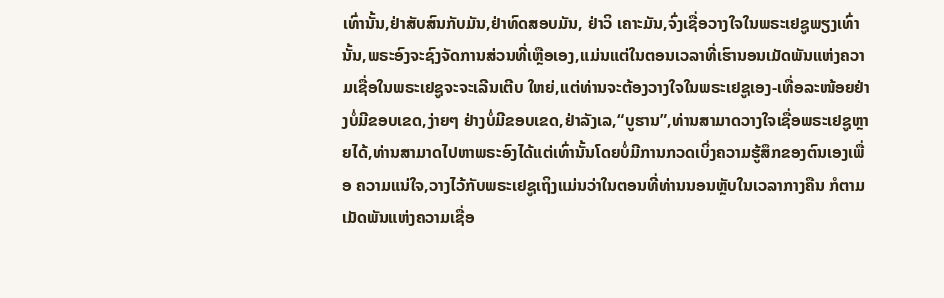ເທົ່ານັ້ນ,ຢ່າສັບສົນກັບມັນ,ຢ່າທົດສອບມັນ, ຢ່າວິ ເຄາະມັນ,ຈົ່ງເຊື່ອວາງໃຈໃນພຣະເຢຊູພຽງເທົ່ານັ້ນ,ພຣະອົງຈະຊົງຈັດການສ່ວນທີ່ເຫຼືອເອງ,ແມ່ນແຕ່ໃນຕອນເວລາທີ່ເຮົານອນເມັດພັນແຫ່ງຄວາມເຊື່ອໃນພຣະເຢຊູຈະຈະເລີນເຕີບ ໃຫຍ່,ແຕ່ທ່ານຈະຕ້ອງວາງໃຈໃນພຣະເຢຊູເອງ-ເທື່ອລະໜ້ອຍຢ່າງບໍ່ມີຂອບເຂດ,ງ່າຍໆ ຢ່າງບໍ່ມີຂອບເຂດ,ຢ່າລັງເລ,“ບູຮານ”,ທ່ານສາມາດວາງໃຈເຊື່ອພຣະເຢຊູຫຼາຍໄດ້,ທ່ານສາມາດໄປຫາພຣະອົງໄດ້ແຕ່ເທົ່ານັ້ນໂດຍບໍ່ມີການກວດເບິ່ງຄວາມຮູ້ສຶກຂອງຕົນເອງເພື່ອ ຄວາມແນ່ໃຈ,ວາງໄວ້ກັບພຣະເຢຊູເຖິງແມ່ນວ່າໃນຕອນທີ່ທ່ານນອນຫຼັບໃນເວລາກາງຄືນ ກໍຕາມເມັດພັນແຫ່ງຄວາມເຊື່ອ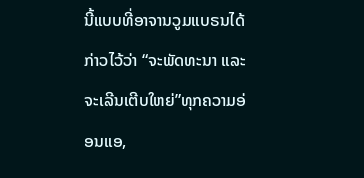ນີ້ແບບທີ່ອາຈານວູມແບຣນໄດ້ກ່າວໄວ້ວ່າ “ຈະພັດທະນາ ແລະຈະເລີນເຕີບໃຫຍ່”ທຸກຄວາມອ່ອນແອ,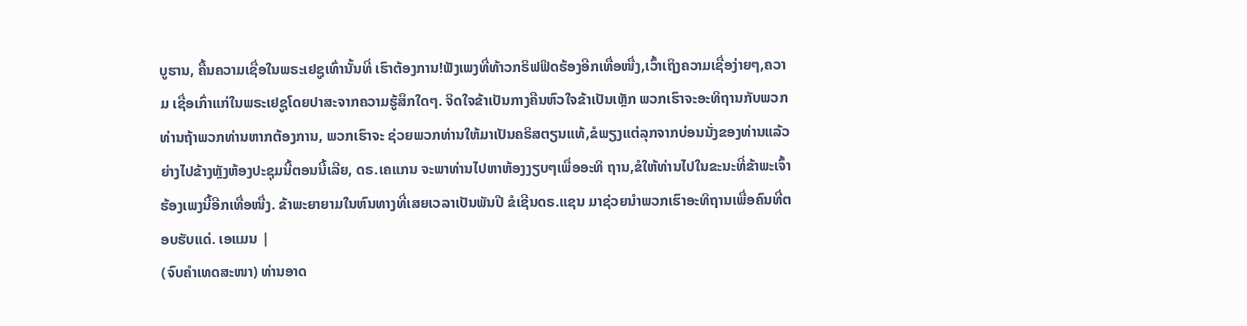ບູຮານ, ຄື້ນຄວາມເຊື່ອໃນພຣະເຢຊູເທົ່ານັ້ນທີ່ ເຮົາຕ້ອງການ!ຟັງເພງທີ່ທ້າວກຣິຟຟິດຮ້ອງອີກເທື່ອໜື່ງ,ເວົ້າເຖິງຄວາມເຊື່ອງ່າຍໆ,ຄວາມ ເຊື່ອເກົ່າແກ່ໃນພຣະເຢຊູໂດຍປາສະຈາກຄວາມຮູ້ສຶກໃດໆ. ຈິດໃຈຂ້າເປັນກາງຄືນຫົວໃຈຂ້າເປັນເຫຼັກ ພວກເຮົາຈະອະທິຖານກັບພວກທ່ານຖ້າພວກທ່ານຫາກຕ້ອງການ, ພວກເຮົາຈະ ຊ່ວຍພວກທ່ານໃຫ້ມາເປັນຄຣິສຕຽນແທ້,ຂໍພຽງແຕ່ລຸກຈາກບ່ອນນັ່ງຂອງທ່ານແລ້ວຍ່າງໄປຂ້າງຫຼັງຫ້ອງປະຊຸມນີ້ຕອນນີ້ເລີຍ, ດຣ.ເຄແກນ ຈະພາທ່ານໄປຫາຫ້ອງງຽບໆເພື່ອອະທິ ຖານ,ຂໍໃຫ້ທ່ານໄປໃນຂະນະທີ່ຂ້າພະເຈົ້າຮ້ອງເພງນີ້ອີກເທື່ອໜື່ງ. ຂ້າພະຍາຍາມໃນຫົນທາງທີ່ເສຍເວລາເປັນພັນປີ ຂໍເຊີນດຣ.ແຊນ ມາຊ່ວຍນໍາພວກເຮົາອະທິຖານເພື່ອຄົນທີ່ຕອບຮັບແດ່. ເອແມນ |
(ຈົບຄຳເທດສະໜາ) ທ່ານອາດ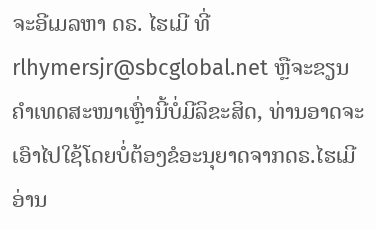ຈະອີເມລຫາ ດຣ. ໄຮເມີ ທີ່
rlhymersjr@sbcglobal.net ຫຼືຈະຂຽນ ຄໍາເທດສະໜາເຫຼົ່ານີ້ບໍ່ມີລິຂະສິດ, ທ່ານອາດຈະເອົາໄປໃຊ້ໂດຍບໍ່ຕ້ອງຂໍອະນຸຍາດຈາກດຣ.ໄຮເມີ ອ່ານ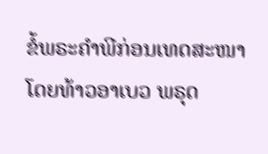ຂໍ້ພຣະຄຳພີກ່ອນເທດສະໜາໂດຍທ້າວອາເບວ ພຣຸດ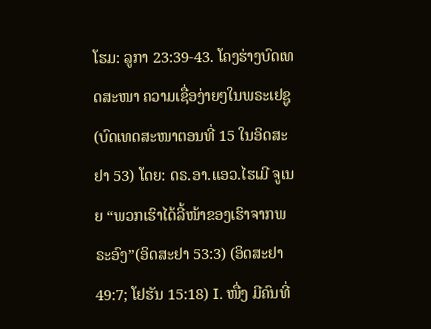ໂຮມ: ລູກາ 23:39-43. ໂຄງຮ່າງບົດເທດສະໜາ ຄວາມເຊື່ອງ່າຍໆໃນພຣະເຢຊູ (ບົດເທດສະໜາຕອນທີ່ 15 ໃນອິດສະຢາ 53) ໂດຍ: ດຣ.ອາ.ແອວ.ໄຮເມີ ຈູເນຍ “ພວກເຮົາໄດ້ລີ້ໜ້າຂອງເຮົາຈາກພຣະອົງ”(ອິດສະຢາ 53:3) (ອິດສະຢາ 49:7; ໂຢຮັນ 15:18) I. ໜື່ງ ມີຄົນທີ່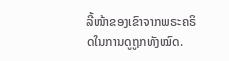ລີ້ໜ້າຂອງເຂົາຈາກພຣະຄຣິດໃນການດູຖູກທັງໝົດ.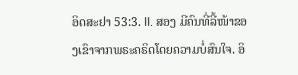ອິດສະຢາ 53:3. II. ສອງ ມີຄົນທີ່ລີ້ໜ້າຂອງເຂົາຈາກພຣະຄຣິດໂດຍຄວາມບໍ່ສົນໃຈ. ອິ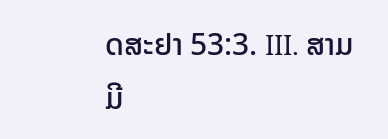ດສະຢາ 53:3. III. ສາມ ມີ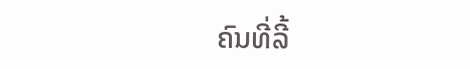ຄົນທີ່ລີ້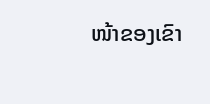ໜ້າຂອງເຂົາ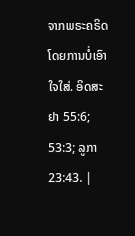ຈາກພຣະຄຣິດໂດຍການບໍ່ເອົາໃຈໃສ່. ອິດສະຢາ 55:6; 53:3; ລູກາ 23:43. |